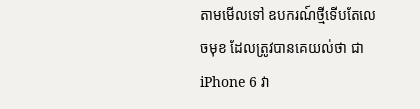តាមមើលទៅ ឧបករណ៍ថ្មីទើបតែលេចមុខ ដែលត្រូវបានគេយល់ថា ជា iPhone 6 វា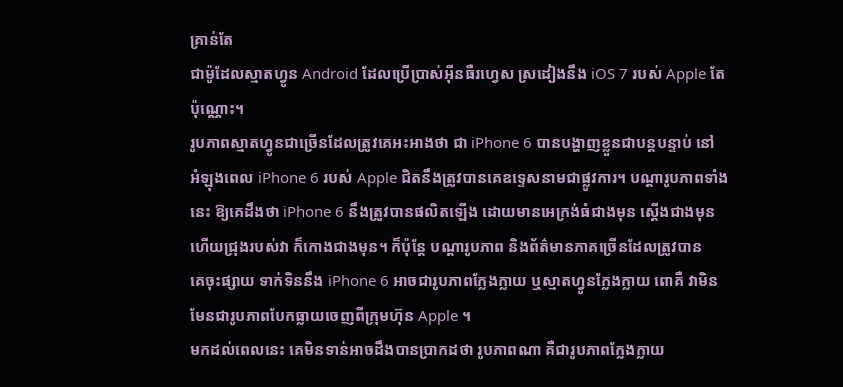គ្រាន់តែ
ជាម៉ូដែលស្មាតហ្វូន Android ដែលប្រើប្រាស់អ៊ីនធឺរហ្វេស ស្រដៀងនឹង iOS 7 របស់ Apple តែ
ប៉ុណ្ណោះ។
រូបភាពស្មាតហ្វូនជាច្រើនដែលត្រូវគេអះអាងថា ជា iPhone 6 បានបង្ហាញខ្លួនជាបន្តបន្ទាប់ នៅ
អំឡុងពេល iPhone 6 របស់ Apple ជិតនឹងត្រូវបានគេឧទ្ទេសនាមជាផ្លូវការ។ បណ្ដារូបភាពទាំង
នេះ ឱ្យគេដឹងថា iPhone 6 នឹងត្រូវបានផលិតឡើង ដោយមានអេក្រង់ធំជាងមុន ស្ដើងជាងមុន
ហើយជ្រុងរបស់វា ក៏កោងជាងមុន។ ក៏ប៉ុន្ដែ បណ្ដារូបភាព និងព័ត៌មានភាគច្រើនដែលត្រូវបាន
គេចុះផ្សាយ ទាក់ទិននឹង iPhone 6 អាចជារូបភាពក្លែងក្លាយ ឬស្មាតហ្វូនក្លែងក្លាយ ពោគឺ វាមិន
មែនជារូបភាពបែកធ្លាយចេញពីក្រុមហ៊ុន Apple ។
មកដល់ពេលនេះ គេមិនទាន់អាចដឹងបានប្រាកដថា រូបភាពណា គឺជារូបភាពក្លែងក្លាយ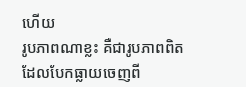ហើយ
រូបភាពណាខ្លះ គឺជារូបភាពពិត ដែលបែកធ្លាយចេញពី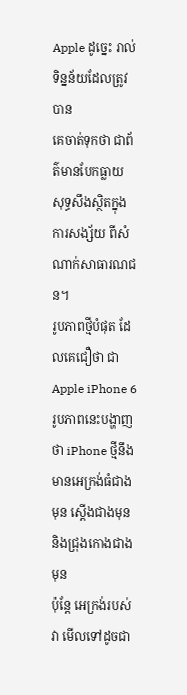Apple ដូច្នេះ រាល់ទិន្នន័យដែលត្រូវបាន
គេចាត់ទុកថា ជាព័ត៌មានបែកធ្លាយ សុទ្ធសឹងស្ថិតក្នុងការសង្ស័យ ពីសំណាក់សាធារណជន។
រូបភាពថ្មីបំផុត ដែលគេជឿថា ជា Apple iPhone 6
រូបភាពនេះបង្ហាញថា iPhone ថ្មីនឹងមានអេក្រង់ធំជាងមុន ស្ដើងជាងមុន និងជ្រុងកោងជាងមុន
ប៉ុន្ដែ អេក្រង់របស់វា មើលទៅដូចជា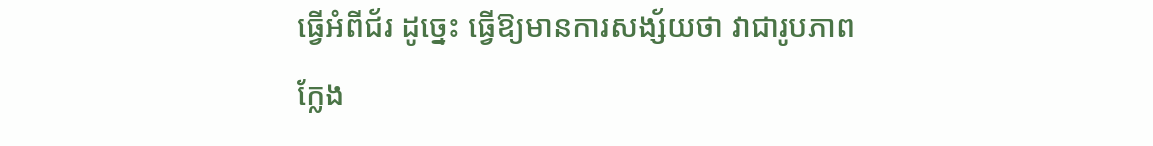ធ្វើអំពីជ័រ ដូច្នេះ ធ្វើឱ្យមានការសង្ស័យថា វាជារូបភាព
ក្លែង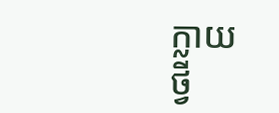ក្លាយ
ថ្វី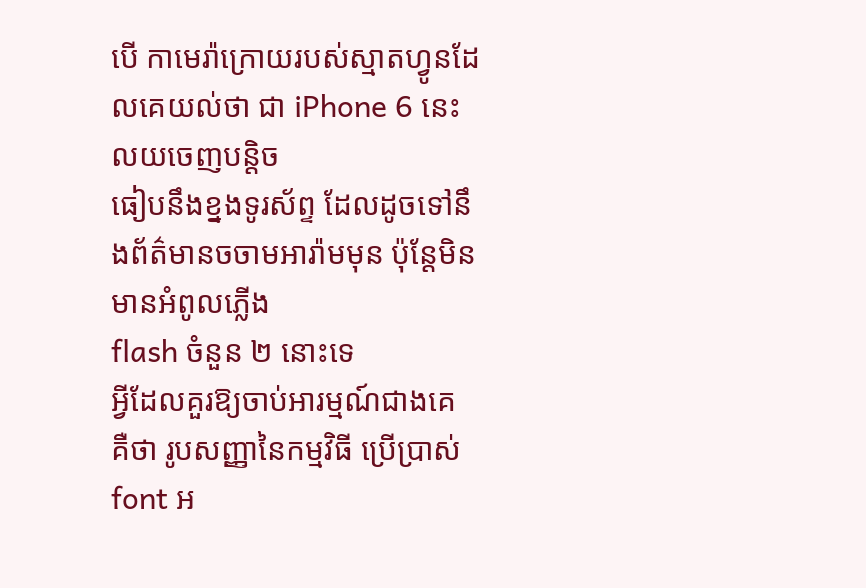បើ កាមេរ៉ាក្រោយរបស់ស្មាតហ្វូនដែលគេយល់ថា ជា iPhone 6 នេះ លយចេញបន្តិច
ធៀបនឹងខ្នងទូរស័ព្ទ ដែលដូចទៅនឹងព័ត៌មានចចាមអារ៉ាមមុន ប៉ុន្ដែមិនមានអំពូលភ្លើង
flash ចំនួន ២ នោះទេ
អ្វីដែលគួរឱ្យចាប់អារម្មណ៍ជាងគេ គឺថា រូបសញ្ញានៃកម្មវិធី ប្រើប្រាស់ font អ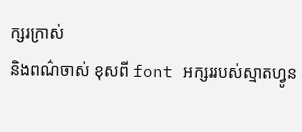ក្សរក្រាស់
និងពណ៌ចាស់ ខុសពី font អក្សររបស់ស្មាតហ្វូន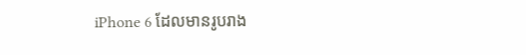iPhone 6 ដែលមានរូបរាង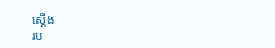ស្ដើង
រប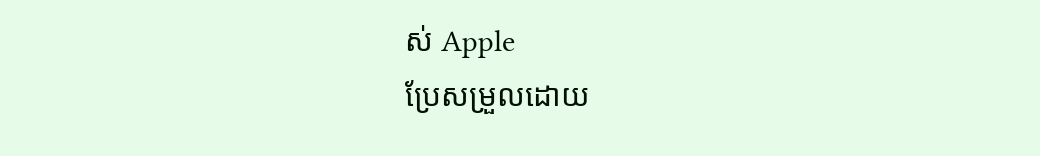ស់ Apple
ប្រែសម្រួលដោយ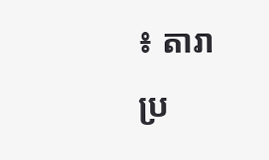៖ តារា
ប្រ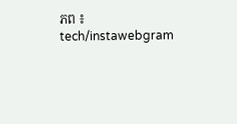ភព ៖ tech/instawebgram